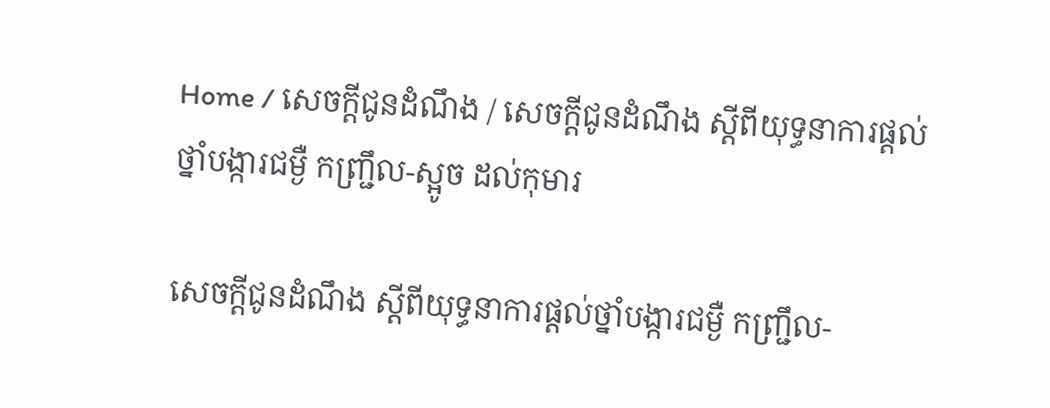Home / សេចក្តីជូនដំណឹង / សេចក្តីជូនដំណឹង ស្តីពីយុទ្ធនាការផ្តល់ថ្នាំបង្ការជម្ងឺ កញ្រ្ជឹល-ស្អូច ដល់កុមារ

សេចក្តីជូនដំណឹង ស្តីពីយុទ្ធនាការផ្តល់ថ្នាំបង្ការជម្ងឺ កញ្រ្ជឹល-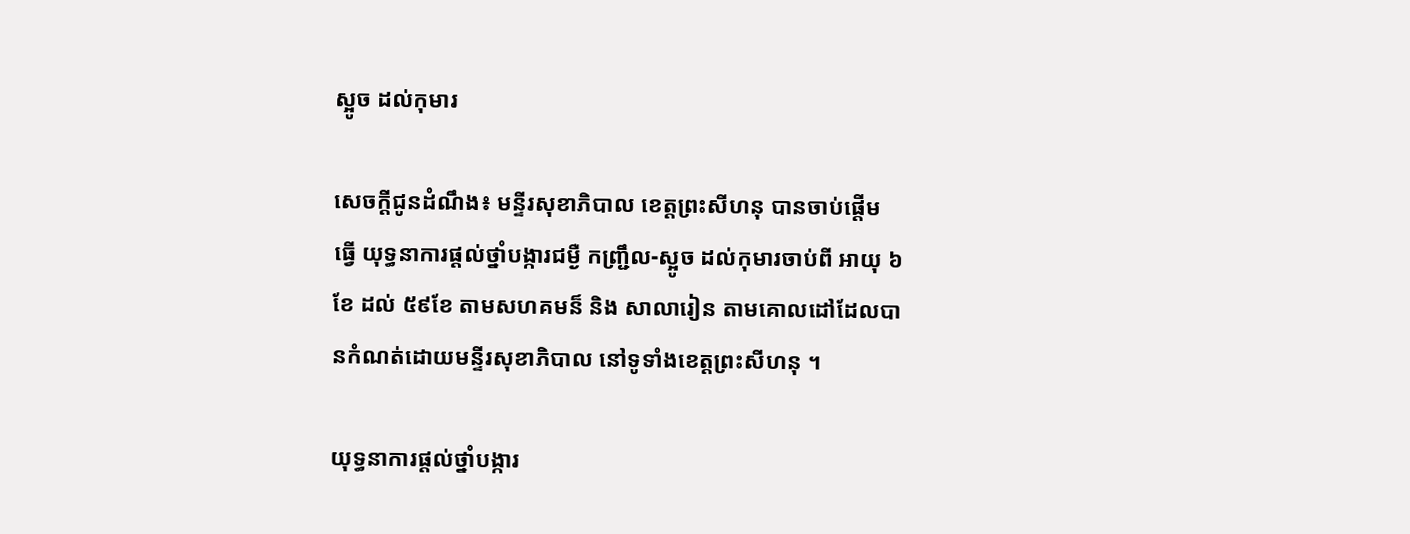ស្អូច ដល់កុមារ

សេចក្តីជូនដំណឹង៖ មន្ទីរសុខាភិបាល ខេត្តព្រះសីហនុ បានចាប់ផ្តើម ធ្វើ យុទ្ធនាការផ្តល់ថ្នាំបង្ការជម្ងឺ កញ្រ្ជឹល-ស្អូច ដល់កុមារចាប់ពី អាយុ ៦ខែ ដល់ ៥៩ខែ តាមសហគមន៏ និង សាលារៀន តាមគោលដៅដែលបានកំណត់ដោយមន្ទីរសុខាភិបាល នៅទូទាំងខេត្តព្រះសីហនុ ។

យុទ្ធនាការផ្តល់ថ្នាំបង្ការ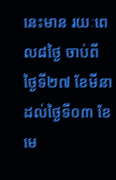នេះមាន រយៈពេល៨ថ្ងៃ ចាប់ពីថ្ងៃទី២៧ ខែមីនាដល់ថ្ងៃទី០៣ ខែមេ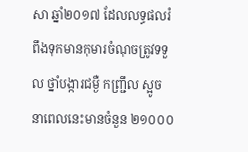សា ឆ្នាំ២០១៧ ដែលលទ្ធផលរំពឹងទុកមានកុមារចំណុចត្រូវទទួល ថ្នាំបង្ការជម្ងឺ កញ្រ្ជឹល ស្អូច នាពេលនេះមានចំនួន ២១០០០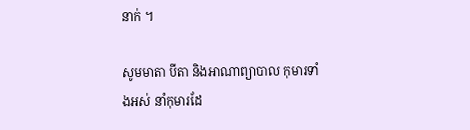នាក់ ។

សូមមាតា បីតា និងអាណាព្យាបាល កុមារទាំងអស់ នាំកុមារដែ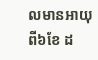លមានអាយុ ពី៦ខែ ដ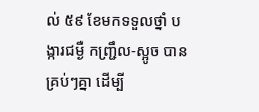ល់ ៥៩ ខែមកទទួលថ្នាំ បង្ការជម្ងឺ កញ្រ្ជឹល-ស្អូច បានគ្រប់ៗគ្នា ដើម្បី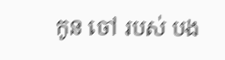កូន ចៅ របស់ បង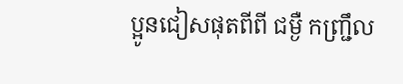ប្អូនជៀសផុតពីពី ជម្ងឺ កញ្រ្ជឹល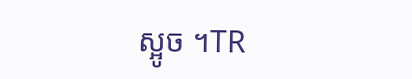ស្អូច ។TR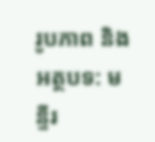រូបភាព និងអត្ថបទ: មន្ទីរ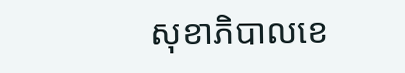សុខាភិបាលខេ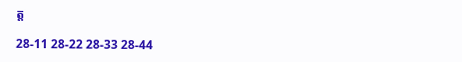ត្ត

28-11 28-22 28-33 28-44